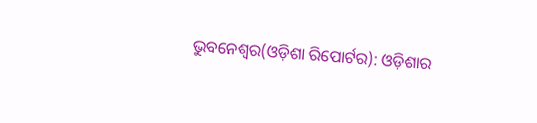ଭୁବନେଶ୍ୱର(ଓଡ଼ିଶା ରିପୋର୍ଟର): ଓଡ଼ିଶାର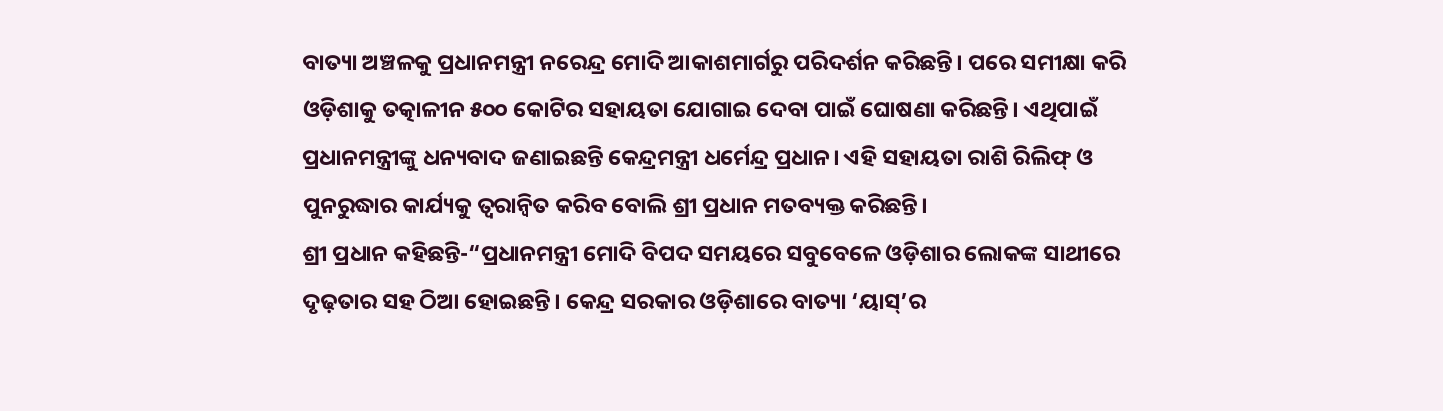ବାତ୍ୟା ଅଞ୍ଚଳକୁ ପ୍ରଧାନମନ୍ତ୍ରୀ ନରେନ୍ଦ୍ର ମୋଦି ଆକାଶମାର୍ଗରୁ ପରିଦର୍ଶନ କରିଛନ୍ତି। ପରେ ସମୀକ୍ଷା କରି ଓଡ଼ିଶାକୁ ତତ୍କାଳୀନ ୫୦୦ କୋଟିର ସହାୟତା ଯୋଗାଇ ଦେବା ପାଇଁ ଘୋଷଣା କରିଛନ୍ତି। ଏଥିପାଇଁ ପ୍ରଧାନମନ୍ତ୍ରୀଙ୍କୁ ଧନ୍ୟବାଦ ଜଣାଇଛନ୍ତି କେନ୍ଦ୍ରମନ୍ତ୍ରୀ ଧର୍ମେନ୍ଦ୍ର ପ୍ରଧାନ। ଏହି ସହାୟତା ରାଶି ରିଲିଫ୍ ଓ ପୁନରୁଦ୍ଧାର କାର୍ଯ୍ୟକୁ ତ୍ୱରାନ୍ୱିତ କରିବ ବୋଲି ଶ୍ରୀ ପ୍ରଧାନ ମତବ୍ୟକ୍ତ କରିଛନ୍ତି।
ଶ୍ରୀ ପ୍ରଧାନ କହିଛନ୍ତି-“ପ୍ରଧାନମନ୍ତ୍ରୀ ମୋଦି ବିପଦ ସମୟରେ ସବୁବେଳେ ଓଡ଼ିଶାର ଲୋକଙ୍କ ସାଥୀରେ ଦୃଢ଼ତାର ସହ ଠିଆ ହୋଇଛନ୍ତି। କେନ୍ଦ୍ର ସରକାର ଓଡ଼ିଶାରେ ବାତ୍ୟା ‘ୟାସ୍’ର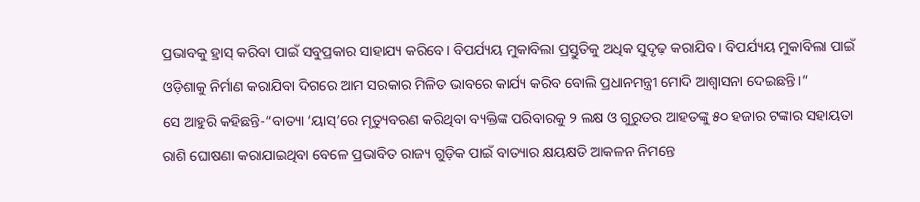ପ୍ରଭାବକୁ ହ୍ରାସ୍ କରିବା ପାଇଁ ସବୁପ୍ରକାର ସାହାଯ୍ୟ କରିବେ। ବିପର୍ଯ୍ୟୟ ମୁକାବିଲା ପ୍ରସ୍ତୁତିକୁ ଅଧିକ ସୁଦୃଢ଼ କରାଯିବ। ବିପର୍ଯ୍ୟୟ ମୁକାବିଲା ପାଇଁ ଓଡ଼ିଶାକୁ ନିର୍ମାଣ କରାଯିବା ଦିଗରେ ଆମ ସରକାର ମିଳିତ ଭାବରେ କାର୍ଯ୍ୟ କରିବ ବୋଲି ପ୍ରଧାନମନ୍ତ୍ରୀ ମୋଦି ଆଶ୍ୱାସନା ଦେଇଛନ୍ତି।”
ସେ ଆହୁରି କହିଛନ୍ତି-“ବାତ୍ୟା ‘ୟାସ୍’ରେ ମୃତ୍ୟୁବରଣ କରିଥିବା ବ୍ୟକ୍ତିଙ୍କ ପରିବାରକୁ ୨ ଲକ୍ଷ ଓ ଗୁରୁତର ଆହତଙ୍କୁ ୫୦ ହଜାର ଟଙ୍କାର ସହାୟତା ରାଶି ଘୋଷଣା କରାଯାଇଥିବା ବେଳେ ପ୍ରଭାବିତ ରାଜ୍ୟ ଗୁଡ଼ିକ ପାଇଁ ବାତ୍ୟାର କ୍ଷୟକ୍ଷତି ଆକଳନ ନିମନ୍ତେ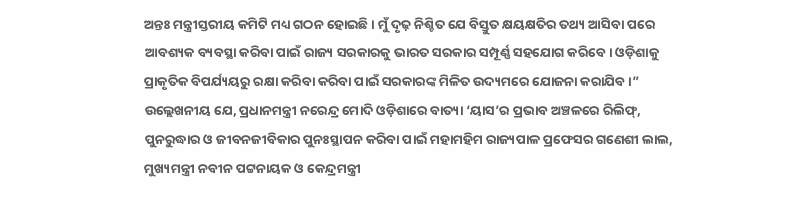ଅନ୍ତଃ ମନ୍ତ୍ରୀସ୍ତରୀୟ କମିଟି ମଧ୍ୟ ଗଠନ ହୋଇଛି। ମୁଁ ଦୃଢ଼ ନିଶ୍ଚିତ ଯେ ବିସ୍ତୁତ କ୍ଷୟକ୍ଷତିର ତଥ୍ୟ ଆସିବା ପରେ ଆବଶ୍ୟକ ବ୍ୟବସ୍ଥା କରିବା ପାଇଁ ରାଜ୍ୟ ସରକାରକୁ ଭାରତ ସରକାର ସମ୍ପୂର୍ଣ୍ଣ ସହଯୋଗ କରିବେ। ଓଡ଼ିଶାକୁ ପ୍ରାକୃତିକ ବିପର୍ଯ୍ୟୟରୁ ରକ୍ଷା କରିବା କରିବା ପାଇଁ ସରକାରଙ୍କ ମିଳିତ ଉଦ୍ୟମରେ ଯୋଜନା କରାଯିବ।”
ଉଲ୍ଲେଖନୀୟ ଯେ, ପ୍ରଧାନମନ୍ତ୍ରୀ ନରେନ୍ଦ୍ର ମୋଦି ଓଡ଼ିଶାରେ ବାତ୍ୟା ‘ୟାସ’ର ପ୍ରଭାବ ଅଞ୍ଚଳରେ ରିଲିଫ୍, ପୁନରୁଦ୍ଧାର ଓ ଜୀବନଜୀବିକାର ପୁନଃସ୍ଥାପନ କରିବା ପାଇଁ ମହାମହିମ ରାଜ୍ୟପାଳ ପ୍ରଫେସର ଗଣେଶୀ ଲାଲ, ମୁଖ୍ୟମନ୍ତ୍ରୀ ନବୀନ ପଟ୍ଟନାୟକ ଓ କେନ୍ଦ୍ରମନ୍ତ୍ରୀ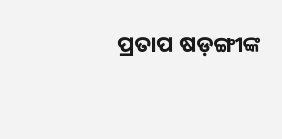ପ୍ରତାପ ଷଡ଼ଙ୍ଗୀଙ୍କ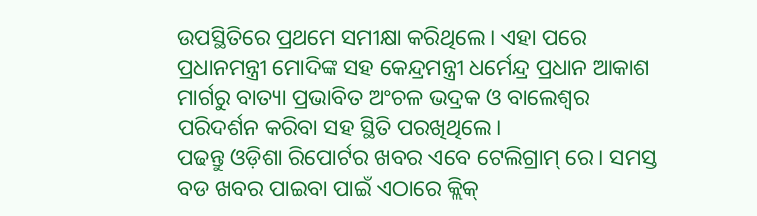ଉପସ୍ଥିତିରେ ପ୍ରଥମେ ସମୀକ୍ଷା କରିଥିଲେ। ଏହା ପରେ ପ୍ରଧାନମନ୍ତ୍ରୀ ମୋଦିଙ୍କ ସହ କେନ୍ଦ୍ରମନ୍ତ୍ରୀ ଧର୍ମେନ୍ଦ୍ର ପ୍ରଧାନ ଆକାଶ ମାର୍ଗରୁ ବାତ୍ୟା ପ୍ରଭାବିତ ଅଂଚଳ ଭଦ୍ରକ ଓ ବାଲେଶ୍ୱର ପରିଦର୍ଶନ କରିବା ସହ ସ୍ଥିତି ପରଖିଥିଲେ।
ପଢନ୍ତୁ ଓଡ଼ିଶା ରିପୋର୍ଟର ଖବର ଏବେ ଟେଲିଗ୍ରାମ୍ ରେ। ସମସ୍ତ ବଡ ଖବର ପାଇବା ପାଇଁ ଏଠାରେ କ୍ଲିକ୍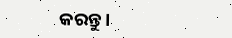କରନ୍ତୁ।